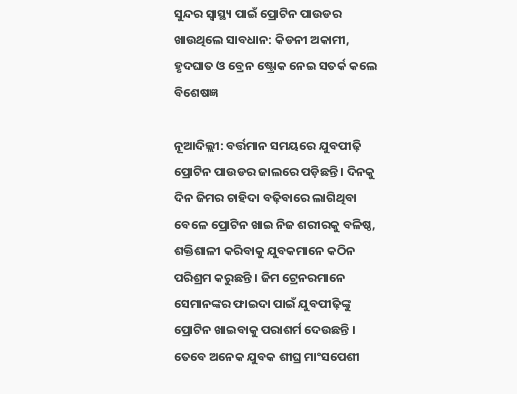ସୁନ୍ଦର ସ୍ୱାସ୍ଥ୍ୟ ପାଇଁ ପ୍ରୋଟିନ ପାଉଡର ଖାଉଥିଲେ ସାବଧାନ: କିଡନୀ ଅକାମୀ, ହୃଦଘାତ ଓ ବ୍ରେନ ଷ୍ଟ୍ରୋକ ନେଇ ସତର୍କ କଲେ ବିଶେଷଜ୍ଞ

ନୂଆଦିଲ୍ଲୀ: ବର୍ତ୍ତମାନ ସମୟରେ ଯୁବପୀଢ଼ି ପ୍ରୋଟିନ ପାଉଡର ଜାଲରେ ପଡ଼ିଛନ୍ତି । ଦିନକୁ ଦିନ ଜିମର ଚାହିଦା ବଢ଼ିବାରେ ଲାଗିଥିବା ବେଳେ ପ୍ରୋଟିନ ଖାଇ ନିଜ ଶରୀରକୁ ବଳିଷ୍ଠ, ଶକ୍ତିଶାଳୀ କରିବାକୁ ଯୁବକମାନେ କଠିନ ପରିଶ୍ରମ କରୁଛନ୍ତି । ଜିମ ଟ୍ରେନରମାନେ ସେମାନଙ୍କର ଫାଇଦା ପାଇଁ ଯୁବପୀଢ଼ିଙ୍କୁ ପ୍ରୋଟିନ ଖାଇବାକୁ ପରାଶର୍ମ ଦେଉଛନ୍ତି । ତେବେ ଅନେକ ଯୁବକ ଶୀଘ୍ର ମାଂସପେଶୀ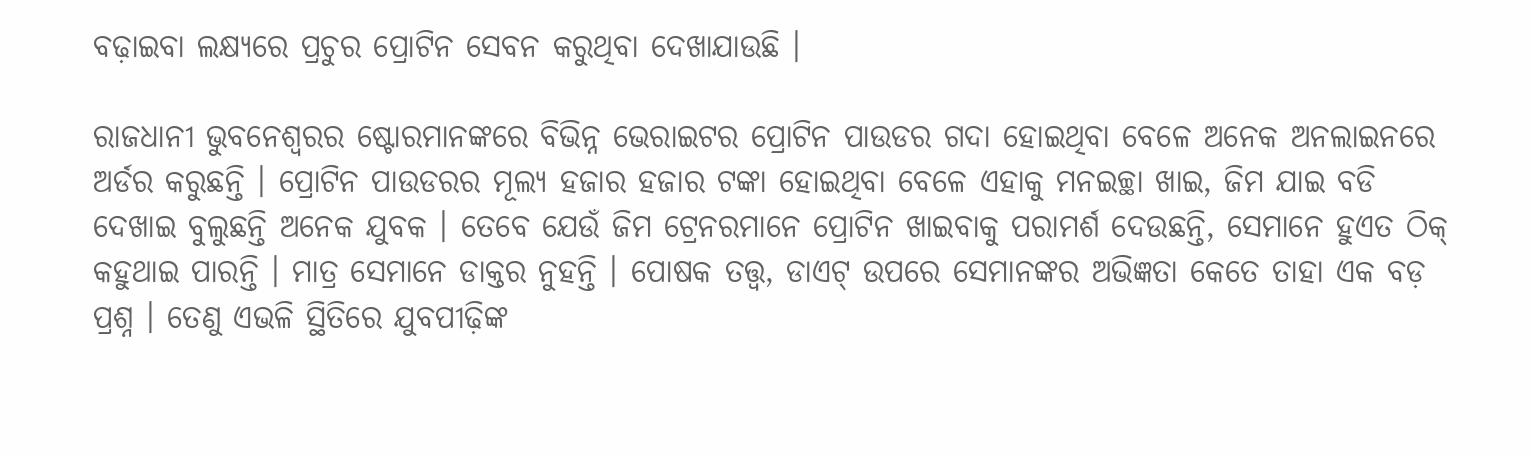ବଢ଼ାଇବା ଲକ୍ଷ୍ୟରେ ପ୍ରଚୁର ପ୍ରୋଟିନ ସେବନ କରୁଥିବା ଦେଖାଯାଉଛି ।

ରାଜଧାନୀ ଭୁବନେଶ୍ୱରର ଷ୍ଟୋରମାନଙ୍କରେ ବିଭିନ୍ନ ଭେରାଇଟର ପ୍ରୋଟିନ ପାଉଡର ଗଦା ହୋଇଥିବା ବେଳେ ଅନେକ ଅନଲାଇନରେ ଅର୍ଡର କରୁଛନ୍ତି । ପ୍ରୋଟିନ ପାଉଡରର ମୂଲ୍ୟ ହଜାର ହଜାର ଟଙ୍କା ହୋଇଥିବା ବେଳେ ଏହାକୁ ମନଇଚ୍ଛା ଖାଇ, ଜିମ ଯାଇ ବଡି ଦେଖାଇ ବୁଲୁଛନ୍ତି ଅନେକ ଯୁବକ । ତେବେ ଯେଉଁ ଜିମ ଟ୍ରେନରମାନେ ପ୍ରୋଟିନ ଖାଇବାକୁ ପରାମର୍ଶ ଦେଉଛନ୍ତି, ସେମାନେ ହୁଏତ ଠିକ୍ କହୁଥାଇ ପାରନ୍ତି । ମାତ୍ର ସେମାନେ ଡାକ୍ତର ନୁହନ୍ତି । ପୋଷକ ତତ୍ତ୍ୱ, ଡାଏଟ୍ ଉପରେ ସେମାନଙ୍କର ଅଭିଜ୍ଞତା କେତେ ତାହା ଏକ ବଡ଼ ପ୍ରଶ୍ନ । ତେଣୁ ଏଭଳି ସ୍ଥିତିରେ ଯୁବପୀଢ଼ିଙ୍କ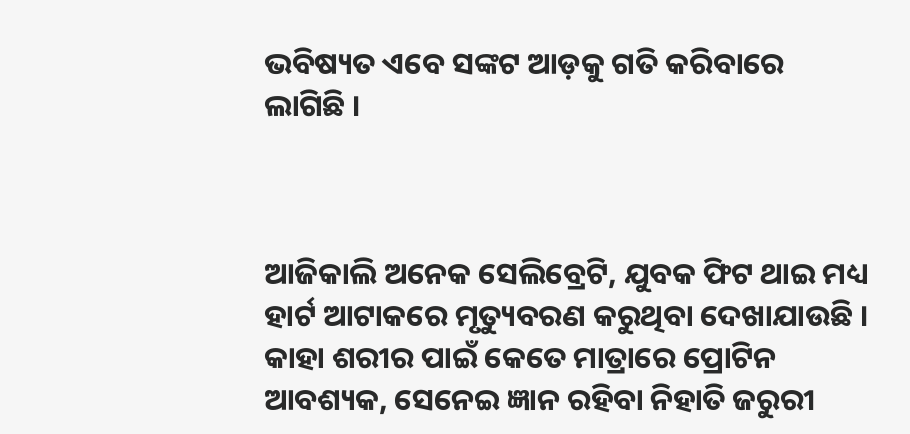ଭବିଷ୍ୟତ ଏବେ ସଙ୍କଟ ଆଡ଼କୁ ଗତି କରିବାରେ ଲାଗିଛି ।



ଆଜିକାଲି ଅନେକ ସେଲିବ୍ରେଟି, ଯୁବକ ଫିଟ ଥାଇ ମଧ୍ୟ ହାର୍ଟ ଆଟାକରେ ମୃତ୍ୟୁବରଣ କରୁଥିବା ଦେଖାଯାଉଛି । କାହା ଶରୀର ପାଇଁ କେତେ ମାତ୍ରାରେ ପ୍ରୋଟିନ ଆବଶ୍ୟକ, ସେନେଇ ଜ୍ଞାନ ରହିବା ନିହାତି ଜରୁରୀ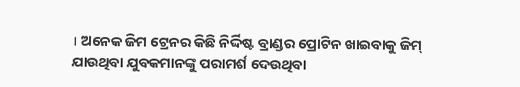। ଅନେକ ଜିମ ଟ୍ରେନର କିଛି ନିର୍ଦ୍ଦିଷ୍ଟ ବ୍ରାଣ୍ଡର ପ୍ରୋଟିନ ଖାଇବାକୁ ଜିମ୍ ଯାଉଥିବା ଯୁବକମାନଙ୍କୁ ପରାମର୍ଶ ଦେଉଥିବା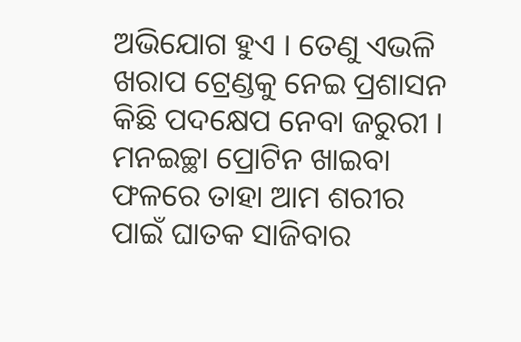ଅଭିଯୋଗ ହୁଏ । ତେଣୁ ଏଭଳି ଖରାପ ଟ୍ରେଣ୍ଡକୁ ନେଇ ପ୍ରଶାସନ କିଛି ପଦକ୍ଷେପ ନେବା ଜରୁରୀ । ମନଇଚ୍ଛା ପ୍ରୋଟିନ ଖାଇବା ଫଳରେ ତାହା ଆମ ଶରୀର ପାଇଁ ଘାତକ ସାଜିବାର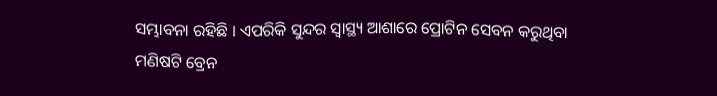ସମ୍ଭାବନା ରହିଛି । ଏପରିକି ସୁନ୍ଦର ସ୍ୱାସ୍ଥ୍ୟ ଆଶାରେ ପ୍ରୋଟିନ ସେବନ କରୁଥିବା ମଣିଷଟି ବ୍ରେନ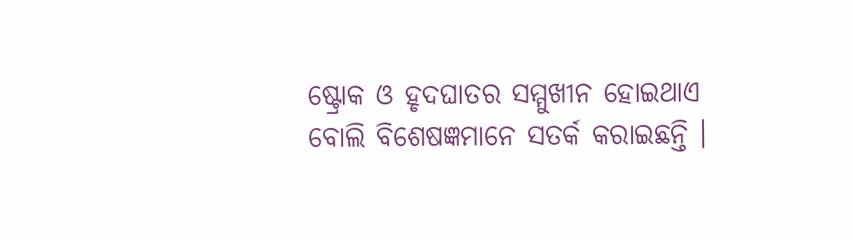ଷ୍ଟ୍ରୋକ ଓ ହୃଦଘାତର ସମ୍ମୁଖୀନ ହୋଇଥାଏ ବୋଲି ବିଶେଷଜ୍ଞମାନେ ସତର୍କ କରାଇଛନ୍ତି ।